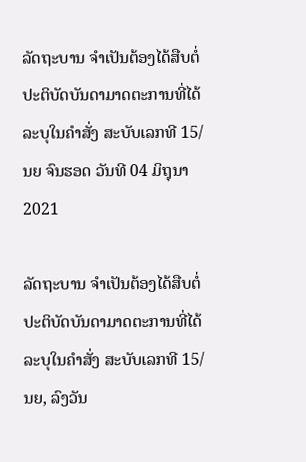ລັດຖະບານ ຈຳເປັນຕ້ອງໄດ້ສືບຕໍ່ປະຕິບັດບັນດາມາດຕະການທີ່ໄດ້ລະບຸໃນຄຳສັ່ງ ສະບັບເລກທີ 15/ນຍ ຈົນຮອດ ວັນທີ 04 ມິຖຸນາ 2021

ລັດຖະບານ ຈຳເປັນຕ້ອງໄດ້ສືບຕໍ່ປະຕິບັດບັນດາມາດຕະການທີ່ໄດ້ລະບຸໃນຄຳສັ່ງ ສະບັບເລກທີ 15/ນຍ, ລົງວັນ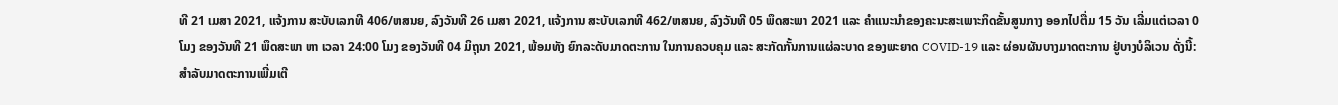ທີ 21 ເມສາ 2021, ແຈ້ງການ ສະບັບເລກທີ 406/ຫສນຍ, ລົງວັນທີ 26 ເມສາ 2021, ແຈ້ງການ ສະບັບເລກທີ 462/ຫສນຍ, ລົງວັນທີ 05 ພຶດສະພາ 2021 ແລະ ຄໍາແນະນໍາຂອງຄະນະສະເພາະກິດຂັ້ນສູນກາງ ອອກໄປຕື່ມ 15 ວັນ ເລີ່ມແຕ່ເວລາ 0 ໂມງ ຂອງວັນທີ 21 ພຶດສະພາ ຫາ ເວລາ 24:00 ໂມງ ຂອງວັນທີ 04 ມິຖຸນາ 2021, ພ້ອມທັງ ຍົກລະດັບມາດຕະການ ໃນການຄວບຄຸມ ແລະ ສະກັດກັ້ນການແຜ່ລະບາດ ຂອງພະຍາດ COVID-19 ແລະ ຜ່ອນຜັນບາງມາດຕະການ ຢູ່ບາງບໍລິເວນ ດັ່ງນີ້:
ສຳລັບມາດຕະການເພີ່ມເຕີ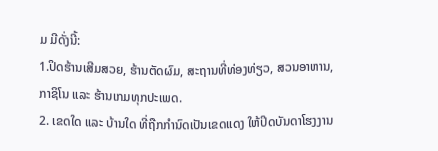ມ ມີດັ່ງນີ້:
1.ປິດຮ້ານເສີມສວຍ, ຮ້ານຕັດຜົມ, ສະຖານທີ່ທ່ອງທ່ຽວ, ສວນອາຫານ, ກາຊິໂນ ແລະ ຮ້ານເກມທຸກປະເພດ.
2. ເຂດໃດ ແລະ ບ້ານໃດ ທີ່ຖືກກຳນົດເປັນເຂດແດງ ໃຫ້ປິດບັນດາໂຮງງານ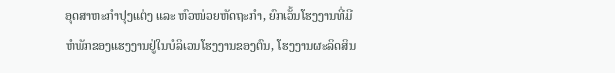ອຸດສາຫະກຳປຸງແຕ່ງ ແລະ ຫົວໜ່ວຍຫັດຖະກຳ, ຍົກເວັ້ນໂຮງງານທີ່ມີຫໍພັກຂອງແຮງງານຢູ່ໃນບໍລິເວນໂຮງງານຂອງຕົນ, ໂຮງງານຜະລິດສິນ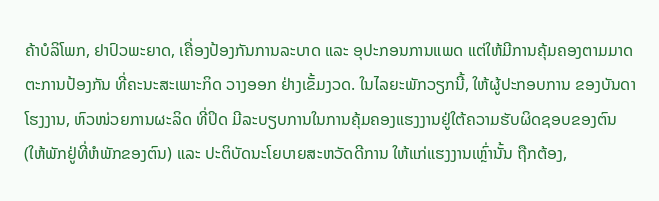ຄ້າບໍລິໂພກ, ຢາປົວພະຍາດ, ເຄື່ອງປ້ອງກັນການລະບາດ ແລະ ອຸປະກອນການແພດ ແຕ່ໃຫ້ມີການຄຸ້ມຄອງຕາມມາດຕະການປ້ອງກັນ ທີ່ຄະນະສະເພາະກິດ ວາງອອກ ຢ່າງເຂັ້ມງວດ. ໃນໄລຍະພັກວຽກນີ້, ໃຫ້ຜູ້ປະກອບການ ຂອງບັນດາໂຮງງານ, ຫົວໜ່ວຍການຜະລິດ ທີ່ປິດ ມີລະບຽບການໃນການຄຸ້ມຄອງແຮງງານຢູ່ໃຕ້ຄວາມຮັບຜິດຊອບຂອງຕົນ (ໃຫ້ພັກຢູ່ທີ່ຫໍພັກຂອງຕົນ) ແລະ ປະຕິບັດນະໂຍບາຍສະຫວັດດີການ ໃຫ້ແກ່ແຮງງານເຫຼົ່ານັ້ນ ຖືກຕ້ອງ,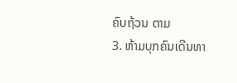ຄົບຖ້ວນ ຕາມ
3. ຫ້າມບຸກຄົນເດີນທາ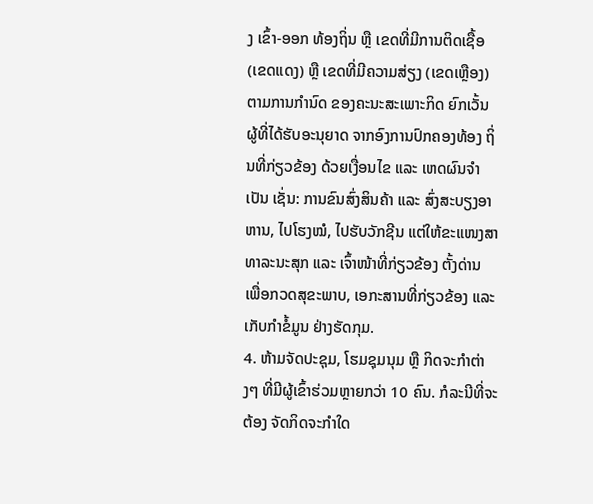ງ ເຂົ້າ-ອອກ ທ້ອງຖິ່ນ ຫຼື ເຂດທີ່ມີການຕິດເຊື້ອ (ເຂດແດງ) ຫຼື ເຂດທີ່ມີຄວາມສ່ຽງ (ເຂດເຫຼືອງ) ຕາມການກໍານົດ ຂອງຄະນະສະເພາະກິດ ຍົກເວັ້ນ ຜູ້ທີ່ໄດ້ຮັບອະນຸຍາດ ຈາກອົງການປົກຄອງທ້ອງ ຖິ່ນທີ່ກ່ຽວຂ້ອງ ດ້ວຍເງື່ອນໄຂ ແລະ ເຫດຜົນຈຳເປັນ ເຊັ່ນ: ການຂົນສົ່ງສິນຄ້າ ແລະ ສົ່ງສະບຽງອາຫານ, ໄປໂຮງໝໍ, ໄປຮັບວັກຊີນ ແຕ່ໃຫ້ຂະແໜງສາທາລະນະສຸກ ແລະ ເຈົ້າໜ້າທີ່ກ່ຽວຂ້ອງ ຕັ້ງດ່ານ ເພື່ອກວດສຸຂະພາບ, ເອກະສານທີ່ກ່ຽວຂ້ອງ ແລະ ເກັບກໍາຂໍ້ມູນ ຢ່າງຮັດກຸມ.
4. ຫ້າມຈັດປະຊຸມ, ໂຮມຊຸມນຸມ ຫຼື ກິດຈະກໍາຕ່າງໆ ທີ່ມີຜູ້ເຂົ້າຮ່ວມຫຼາຍກວ່າ 10 ຄົນ. ກໍລະນີທີ່ຈະຕ້ອງ ຈັດກິດຈະກຳໃດ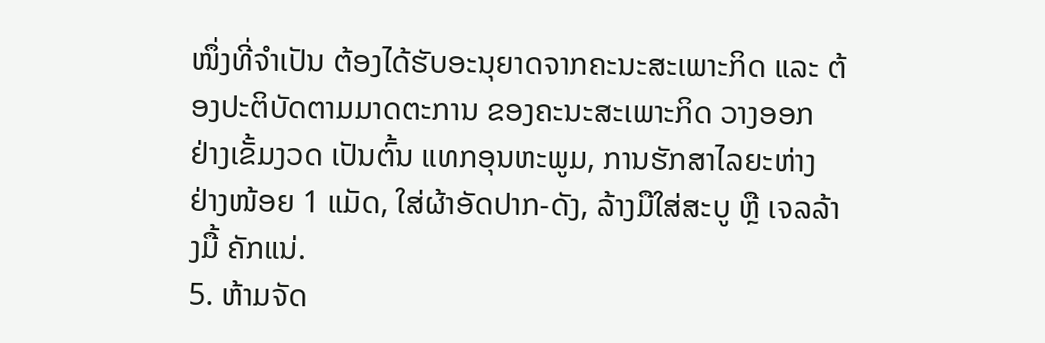ໜຶ່ງທີ່ຈຳເປັນ ຕ້ອງໄດ້ຮັບອະນຸຍາດຈາກຄະນະສະເພາະກິດ ແລະ ຕ້ອງປະຕິບັດຕາມມາດຕະການ ຂອງຄະນະສະເພາະກິດ ວາງອອກ ຢ່າງເຂັ້ມງວດ ເປັນຕົ້ນ ແທກອຸນຫະພູມ, ການຮັກສາໄລຍະຫ່າງ ຢ່າງໜ້ອຍ 1 ແມັດ, ໃສ່ຜ້າອັດປາກ-ດັງ, ລ້າງມືໃສ່ສະບູ ຫຼື ເຈລລ້າງມື້ ຄັກແນ່.
5. ຫ້າມຈັດ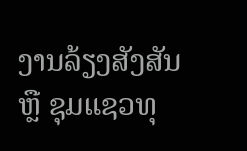ງານລ້ຽງສັງສັນ ຫຼື ຊຸມແຊວທຸ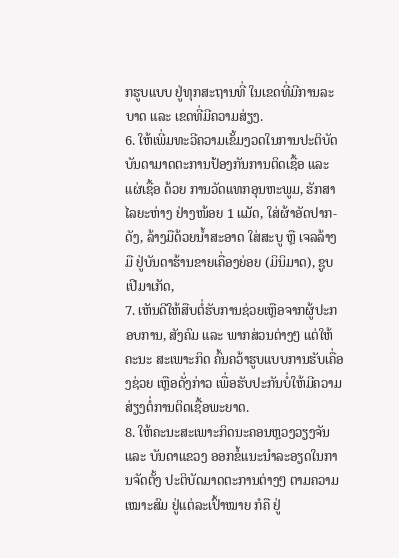ກຮູບແບບ ຢູ່ທຸກສະຖານທີ່ ໃນເຂດທີ່ມີການລະບາດ ແລະ ເຂດທີ່ມີຄວາມສ່ຽງ.
6. ໃຫ້ເພີ່ມທະວີຄວາມເຂັ້ມງວດໃນການປະຕິບັດບັນດາມາດຕະການປ້ອງກັນການຕິດເຊື້ອ ແລະ ແຜ່ເຊື້ອ ດ້ວຍ ການວັດແທກອຸນຫະພູມ, ຮັກສາໄລຍະຫ່າງ ຢ່າງໜ້ອຍ 1 ແມັດ, ໃສ່ຜ້າອັດປາກ-ດັງ, ລ້າງມືດ້ວຍນໍ້າສະອາດ ໃສ່ສະບູ ຫຼື ເຈລລ້າງມື ຢູ່ບັນດາຮ້ານຂາຍເຄື່ອງຍ່ອຍ (ມິນິມາດ), ຊູບເປີມາເກັດ,
7. ເຫັນດີໃຫ້ສືບຕໍ່ຮັບການຊ່ວຍເຫຼືອຈາກຜູ້ປະກອບການ, ສັງຄົມ ແລະ ພາກສ່ວນຕ່າງໆ ແຕ່ໃຫ້ຄະນະ ສະເພາະກິດ ຄົ້ນຄວ້າຮູບແບບການຮັບເຄື່ອງຊ່ວຍ ເຫຼືອດັ່ງກ່າວ ເພື່ອຮັບປະກັນບໍ່ໃຫ້ມີຄວາມສ່ຽງຕໍ່ການຕິດເຊື້ອພະຍາດ.
8. ໃຫ້ຄະນະສະເພາະກິດນະຄອນຫຼວງວຽງຈັນ ແລະ ບັນດາແຂວງ ອອກຂໍ້ແນະນຳລະອຽດໃນການຈັດຕັ້ງ ປະຕິບັດມາດຕະການຕ່າງໆ ຕາມຄວາມເໝາະສົມ ຢູ່ແຕ່ລະເປົ້າໝາຍ ກໍຄື ຢູ່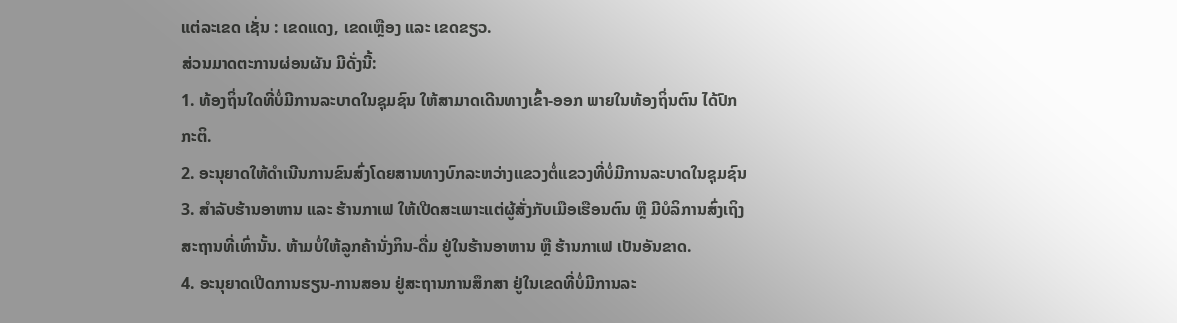ແຕ່ລະເຂດ ເຊັ່ນ : ເຂດແດງ, ເຂດເຫຼືອງ ແລະ ເຂດຂຽວ.
ສ່ວນມາດຕະການຜ່ອນຜັນ ມີດັ່ງນີ້:
1. ທ້ອງຖິ່ນໃດທີ່ບໍ່ມີການລະບາດໃນຊຸມຊົນ ໃຫ້ສາມາດເດີນທາງເຂົ້າ-ອອກ ພາຍໃນທ້ອງຖິ່ນຕົນ ໄດ້ປົກກະຕິ.
2. ອະນຸຍາດໃຫ້ດຳເນີນການຂົນສົ່ງໂດຍສານທາງບົກລະຫວ່າງແຂວງຕໍ່ແຂວງທີ່ບໍ່ມີການລະບາດໃນຊຸມຊົນ
3. ສຳລັບຮ້ານອາຫານ ແລະ ຮ້ານກາເຟ ໃຫ້ເປີດສະເພາະແຕ່ຜູ້ສັ່ງກັບເມືອເຮືອນຕົນ ຫຼື ມີບໍລິການສົ່ງເຖິງສະຖານທີ່ເທົ່ານັ້ນ. ຫ້າມບໍ່ໃຫ້ລູກຄ້ານັ່ງກິນ-ດື່ມ ຢູ່ໃນຮ້ານອາຫານ ຫຼື ຮ້ານກາເຟ ເປັນອັນຂາດ.
4. ອະນຸຍາດເປີດການຮຽນ-ການສອນ ຢູ່ສະຖານການສຶກສາ ຢູ່ໃນເຂດທີ່ບໍ່ມີການລະ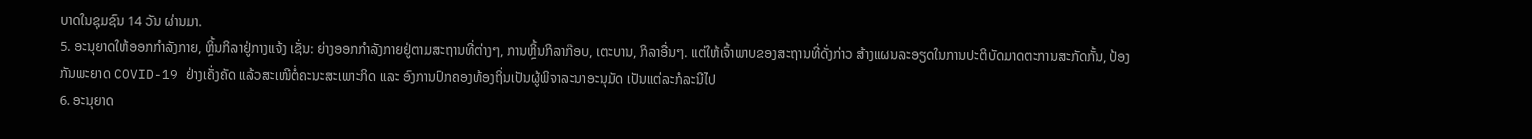ບາດໃນຊຸມຊົນ 14 ວັນ ຜ່ານມາ.
5. ອະນຸຍາດໃຫ້ອອກກຳລັງກາຍ, ຫຼິ້ນກິລາຢູ່ກາງແຈ້ງ ເຊັ່ນ: ຍ່າງອອກກຳລັງກາຍຢູ່ຕາມສະຖານທີ່ຕ່າງໆ, ການຫຼິ້ນກິລາກ໊ອບ, ເຕະບານ, ກິລາອື່ນໆ. ແຕ່ໃຫ້ເຈົ້າພາບຂອງສະຖານທີ່ດັ່ງກ່າວ ສ້າງແຜນລະອຽດໃນການປະຕິບັດມາດຕະການສະກັດກັ້ນ, ປ້ອງກັນພະຍາດ COVID-19 ຢ່າງເຄັ່ງຄັດ ແລ້ວສະເໜີຕໍ່ຄະນະສະເພາະກິດ ແລະ ອົງການປົກຄອງທ້ອງຖິ່ນເປັນຜູ້ພິຈາລະນາອະນຸມັດ ເປັນແຕ່ລະກໍລະນີໄປ
6. ອະນຸຍາດ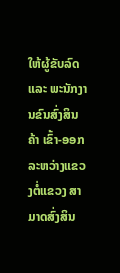ໃຫ້ຜູ້ຂັບລົດ ແລະ ພະນັກງານຂົນສົ່ງສິນຄ້າ ເຂົ້າ-ອອກລະຫວ່າງແຂວງຕໍ່ແຂວງ ສາມາດສົ່ງສິນ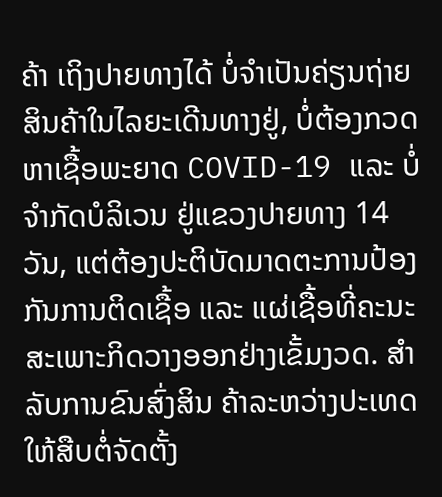ຄ້າ ເຖິງປາຍທາງໄດ້ ບໍ່ຈຳເປັນຄ່ຽນຖ່າຍສິນຄ້າໃນໄລຍະເດີນທາງຢູ່, ບໍ່ຕ້ອງກວດຫາເຊື້ອພະຍາດ COVID-19 ແລະ ບໍ່ຈຳກັດບໍລິເວນ ຢູ່ແຂວງປາຍທາງ 14 ວັນ, ແຕ່ຕ້ອງປະຕິບັດມາດຕະການປ້ອງກັນການຕິດເຊື້ອ ແລະ ແຜ່ເຊື້ອທີ່ຄະນະສະເພາະກິດວາງອອກຢ່າງເຂັ້ມງວດ. ສຳລັບການຂົນສົ່ງສິນ ຄ້າລະຫວ່າງປະເທດໃຫ້ສືບຕໍ່ຈັດຕັ້ງ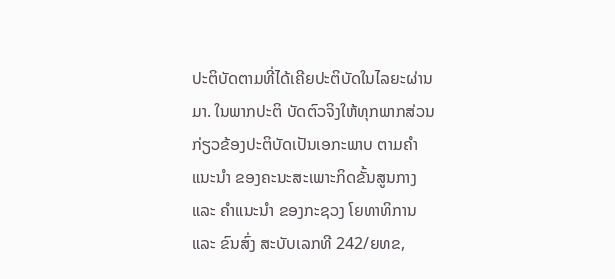ປະຕິບັດຕາມທີ່ໄດ້ເຄີຍປະຕິບັດໃນໄລຍະຜ່ານມາ. ໃນພາກປະຕິ ບັດຕົວຈິງໃຫ້ທຸກພາກສ່ວນກ່ຽວຂ້ອງປະຕິບັດເປັນເອກະພາບ ຕາມຄຳແນະນຳ ຂອງຄະນະສະເພາະກິດຂັ້ນສູນກາງ ແລະ ຄຳແນະນຳ ຂອງກະຊວງ ໂຍທາທິການ ແລະ ຂົນສົ່ງ ສະບັບເລກທີ 242/ຍທຂ,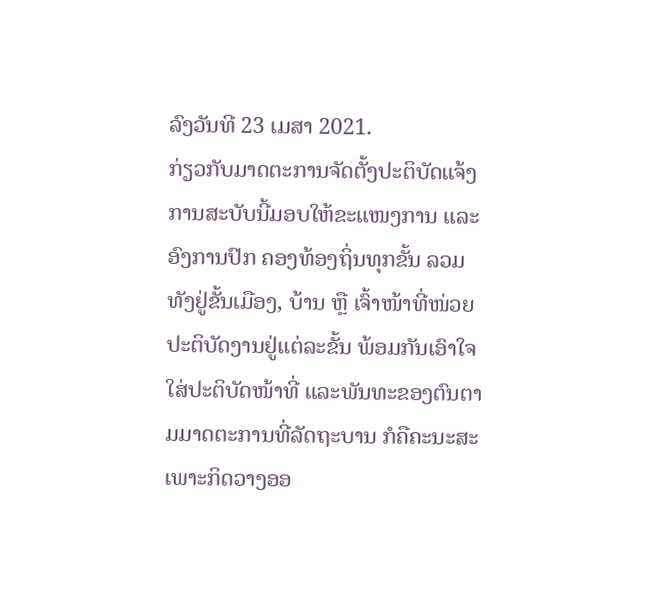ລົງວັນທີ 23 ເມສາ 2021.
ກ່ຽວກັບມາດຕະການຈັດຕັ້ງປະຕິບັດແຈ້ງການສະບັບນີ້ມອບໃຫ້ຂະແໜງການ ແລະ ອົງການປົກ ຄອງທ້ອງຖິ່ນທຸກຂັ້ນ ລວມທັງຢູ່ຂັ້ນເມືອງ, ບ້ານ ຫຼື ເຈົ້າໜ້າທີ່ໜ່ວຍປະຕິບັດງານຢູ່ແຕ່ລະຂັ້ນ ພ້ອມກັນເອົາໃຈໃສ່ປະຕິບັດໜ້າທີ່ ແລະພັນທະຂອງຕົນຕາມມາດຕະການທີ່ລັດຖະບານ ກໍຄືຄະນະສະເພາະກິດວາງອອ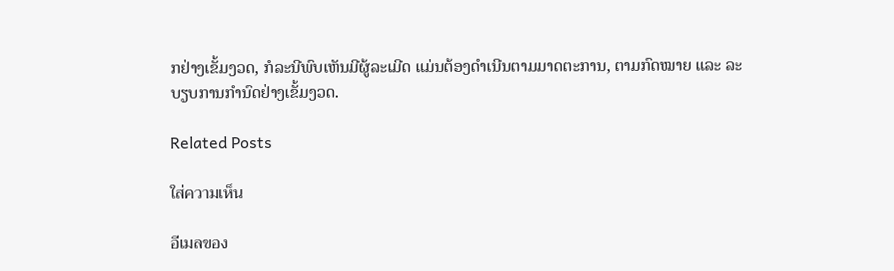ກຢ່າງເຂັ້ມງວດ, ກໍລະນີພົບເຫັນມີຜູ້ລະເມີດ ແມ່ນຕ້ອງດຳເນີນຕາມມາດຕະການ, ຕາມກົດໝາຍ ແລະ ລະບຽບການກໍານົດຢ່າງເຂັ້ມງວດ.

Related Posts

ใส่ความเห็น

อีเมลของ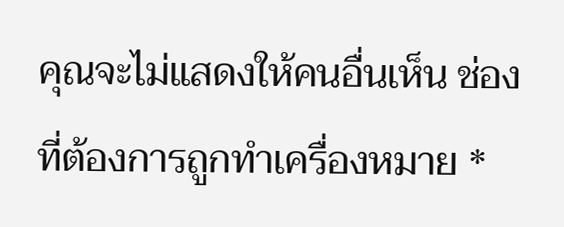คุณจะไม่แสดงให้คนอื่นเห็น ช่องที่ต้องการถูกทำเครื่องหมาย *